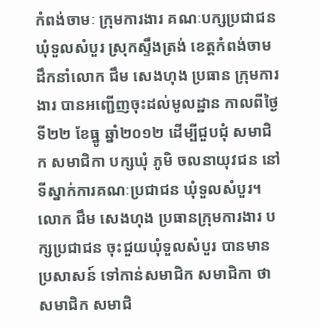កំពង់ចាមៈ ក្រុមការងារ គណៈបក្សប្រជាជន ឃុំទួលសំបួរ ស្រុកស្ទឹងត្រង់ ខេត្តកំពង់ចាម ដឹកនាំលោក ជឹម សេងហុង ប្រធាន ក្រុមការងារ បានអញ្ជើញចុះដល់មូលដ្ឋាន កាលពីថ្ងៃទី២២ ខែធ្នូ ឆ្នាំ២០១២ ដើម្បីជួបជុំ សមាជិក សមាជិកា បក្សឃុំ ភូមិ ចលនាយុវជន នៅទីស្នាក់ការគណៈប្រជាជន ឃុំទួលសំបួរ។
លោក ជឹម សេងហុង ប្រធានក្រុមការងារ បក្សប្រជាជន ចុះជួយឃុំទួលសំបួរ បានមានប្រសាសន៍ ទៅកាន់សមាជិក សមាជិកា ថា សមាជិក សមាជិ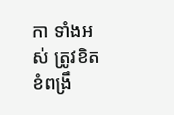កា ទាំងអស់ ត្រូវខិតខំពង្រឹ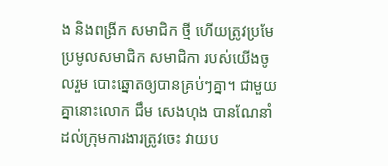ង និងពង្រីក សមាជិក ថ្មី ហើយត្រូវប្រមែប្រមូលសមាជិក សមាជិកា របស់យើងចូលរួម បោះឆ្នោតឲ្យបានគ្រប់ៗគ្នា។ ជាមួយគ្នានោះលោក ជឹម សេងហុង បានណែនាំ ដល់ក្រុមការងារត្រូវចេះ វាយប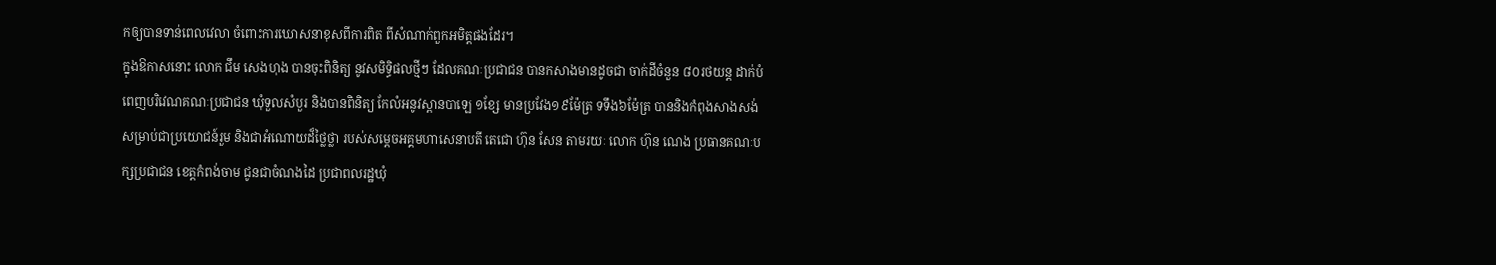កឲ្យបានទាន់ពេលវេលា ចំពោះការឃោសនាខុសពីការពិត ពីសំណាក់ពួកអមិត្តផងដែរ។
ក្នុងឱកាសនោះ លោក ជឹម សេងហុង បានចុះពិនិត្យ នូវសមិទ្ធិផលថ្មីៗ ដែលគណៈប្រជាជន បានកសាងមានដូចជា ចាក់ដីចំនួន ៨០រថយន្ត ដាក់បំពេញបរិវេណគណៈប្រជាជន ឃុំទួលសំបួរ និងបានពិនិត្យ កែលំអនូវស្ពានបាឡេ ១ខ្សែ មានប្រវែង១៩ម៉ែត្រ ទទឹង៦ម៉ែត្រ បាននិងកំពុងសាងសង់ សម្រាប់ជាប្រយោជន៍រួម និងជាអំណោយដ៏ថ្លៃថ្លា របស់សម្តេចអគ្គមហាសេនាបតី តេជោ ហ៊ុន សែន តាមរយៈ លោក ហ៊ុន ណេង ប្រធានគណៈបក្សប្រជាជន ខេត្តកំពង់ចាម ជូនជាចំណងដៃ ប្រជាពលរដ្ឋឃុំ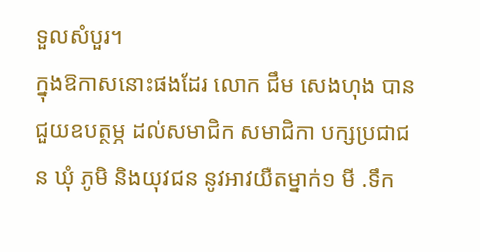ទួលសំបួរ។
ក្នុងឱកាសនោះផងដែរ លោក ជឹម សេងហុង បានជួយឧបត្ថម្ភ ដល់សមាជិក សមាជិកា បក្សប្រជាជន ឃុំ ភូមិ និងយុវជន នូវអាវយឺតម្នាក់១ មី .ទឹក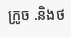ក្រូច .និងថ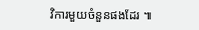វិការមួយចំនួនផងដែរ ៕